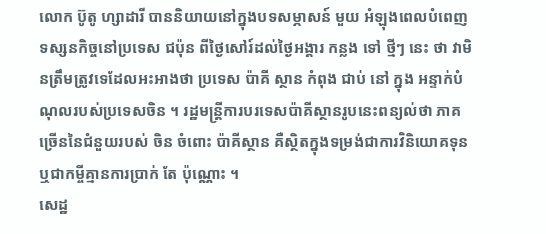លោក ប៊ូតូ ហ្សាដារី បាននិយាយនៅក្នុងបទសម្ភាសន៍ មួយ អំឡុងពេលបំពេញទស្សនកិច្ចនៅប្រទេស ជប៉ុន ពីថ្ងៃសៅរ៍ដល់ថ្ងៃអង្គារ កន្លង ទៅ ថ្មីៗ នេះ ថា វាមិនត្រឹមត្រូវទេដែលអះអាងថា ប្រទេស ប៉ាគី ស្ថាន កំពុង ជាប់ នៅ ក្នុង អន្ទាក់បំណុលរបស់ប្រទេសចិន ។ រដ្ឋមន្ត្រីការបរទេសប៉ាគីស្ថានរូបនេះពន្យល់ថា ភាគច្រើននៃជំនួយរបស់ ចិន ចំពោះ ប៉ាគីស្ថាន គឺស្ថិតក្នុងទម្រង់ជាការវិនិយោគទុន ឬជាកម្ចីគ្មានការប្រាក់ តែ ប៉ុណ្ណោះ ។
សេដ្ឋ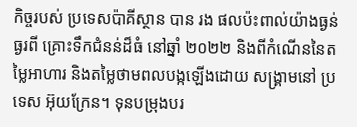កិច្ចរបស់ ប្រទេសប៉ាគីស្ថាន បាន រង ផលប៉ះពាល់យ៉ាងធ្ងន់ធ្ងរពី គ្រោះទឹកជំនន់ដ៏ធំ នៅឆ្នាំ ២០២២ និងពីកំណើននៃតម្លៃអាហារ និងតម្លៃថាមពលបង្កឡើងដោយ សង្គ្រាមនៅ ប្រទេស អ៊ុយក្រែន។ ទុនបម្រុងបរ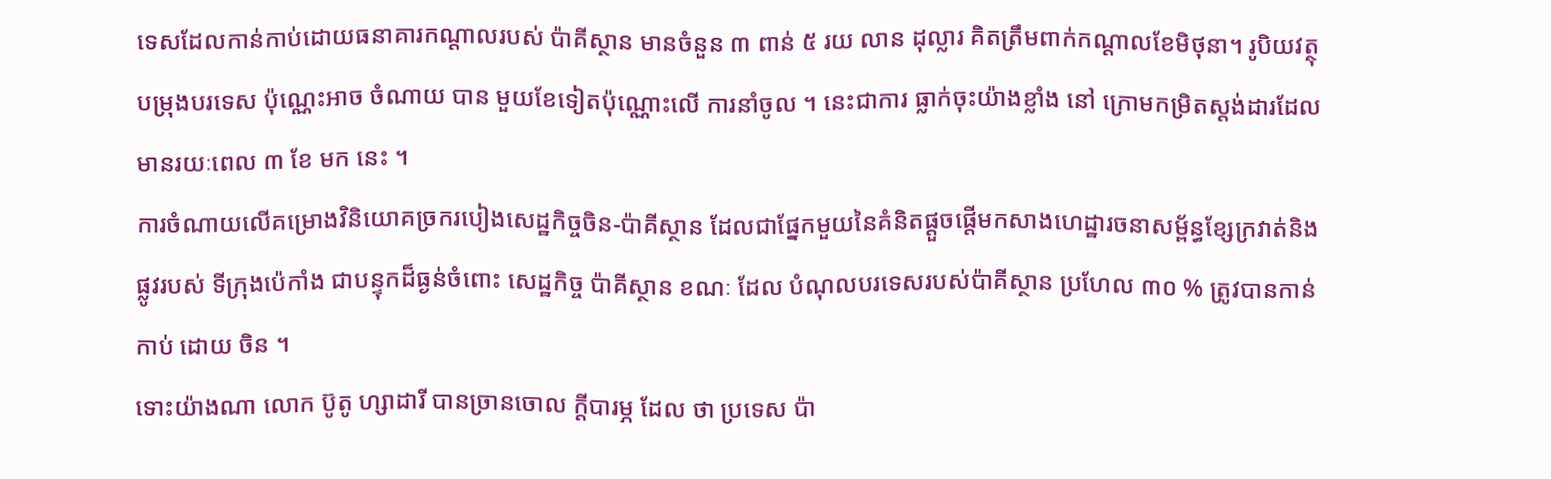ទេសដែលកាន់កាប់ដោយធនាគារកណ្តាលរបស់ ប៉ាគីស្ថាន មានចំនួន ៣ ពាន់ ៥ រយ លាន ដុល្លារ គិតត្រឹមពាក់កណ្តាលខែមិថុនា។ រូបិយវត្ថុបម្រុងបរទេស ប៉ុណ្ណេះអាច ចំណាយ បាន មួយខែទៀតប៉ុណ្ណោះលើ ការនាំចូល ។ នេះជាការ ធ្លាក់ចុះយ៉ាងខ្លាំង នៅ ក្រោមកម្រិតស្តង់ដារដែលមានរយៈពេល ៣ ខែ មក នេះ ។
ការចំណាយលើគម្រោងវិនិយោគច្រករបៀងសេដ្ឋកិច្ចចិន-ប៉ាគីស្ថាន ដែលជាផ្នែកមួយនៃគំនិតផ្តួចផ្តើមកសាងហេដ្ឋារចនាសម្ព័ន្ធខ្សែក្រវាត់និងផ្លូវរបស់ ទីក្រុងប៉េកាំង ជាបន្ទុកដ៏ធ្ងន់ចំពោះ សេដ្ឋកិច្ច ប៉ាគីស្ថាន ខណៈ ដែល បំណុលបរទេសរបស់ប៉ាគីស្ថាន ប្រហែល ៣០ % ត្រូវបានកាន់កាប់ ដោយ ចិន ។
ទោះយ៉ាងណា លោក ប៊ូតូ ហ្សាដារី បានច្រានចោល ក្ដីបារម្ភ ដែល ថា ប្រទេស ប៉ា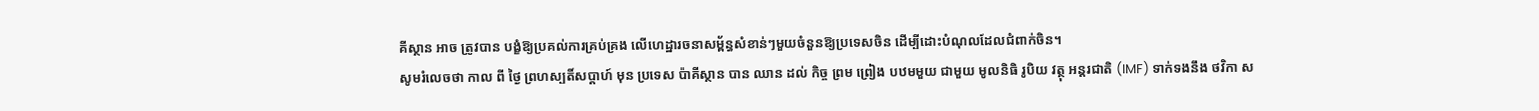គីស្ថាន អាច ត្រូវបាន បង្ខំឱ្យប្រគល់ការគ្រប់គ្រង លើហេដ្ឋារចនាសម្ព័ន្ធសំខាន់ៗមួយចំនួនឱ្យប្រទេសចិន ដើម្បីដោះបំណុលដែលជំពាក់ចិន។
សូមរំលេចថា កាល ពី ថ្ងៃ ព្រហស្បតិ៍សប្ដាហ៍ មុន ប្រទេស ប៉ាគីស្ថាន បាន ឈាន ដល់ កិច្ច ព្រម ព្រៀង បឋមមួយ ជាមួយ មូលនិធិ រូបិយ វត្ថុ អន្តរជាតិ (IMF) ទាក់ទងនឹង ថវិកា ស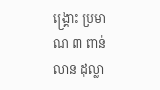ង្គ្រោះ ប្រមាណ ៣ ពាន់ លាន ដុល្លា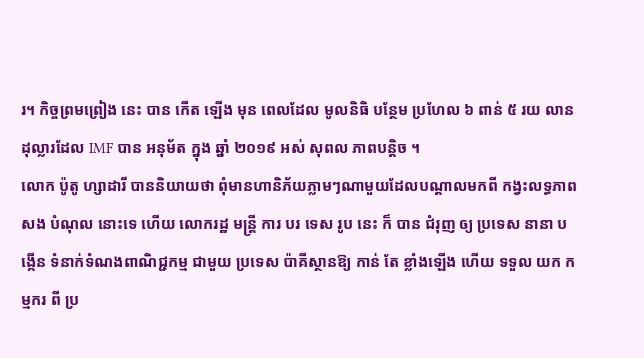រ។ កិច្ចព្រមព្រៀង នេះ បាន កើត ឡើង មុន ពេលដែល មូលនិធិ បន្ថែម ប្រហែល ៦ ពាន់ ៥ រយ លាន ដុល្លារដែល IMF បាន អនុម័ត ក្នុង ឆ្នាំ ២០១៩ អស់ សុពល ភាពបន្តិច ។
លោក ប៉ូតូ ហ្សាដារី បាននិយាយថា ពុំមានហានិភ័យភ្លាមៗណាមួយដែលបណ្ដាលមកពី កង្វះលទ្ធភាព សង បំណុល នោះទេ ហើយ លោករដ្ឋ មន្ត្រី ការ បរ ទេស រូប នេះ ក៏ បាន ជំរុញ ឲ្យ ប្រទេស នានា បង្កើន ទំនាក់ទំណងពាណិជ្ជកម្ម ជាមួយ ប្រទេស ប៉ាគីស្ថានឱ្យ កាន់ តែ ខ្លាំងឡើង ហើយ ទទួល យក កម្មករ ពី ប្រ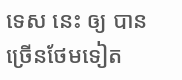ទេស នេះ ឲ្យ បាន ច្រើនថែមទៀត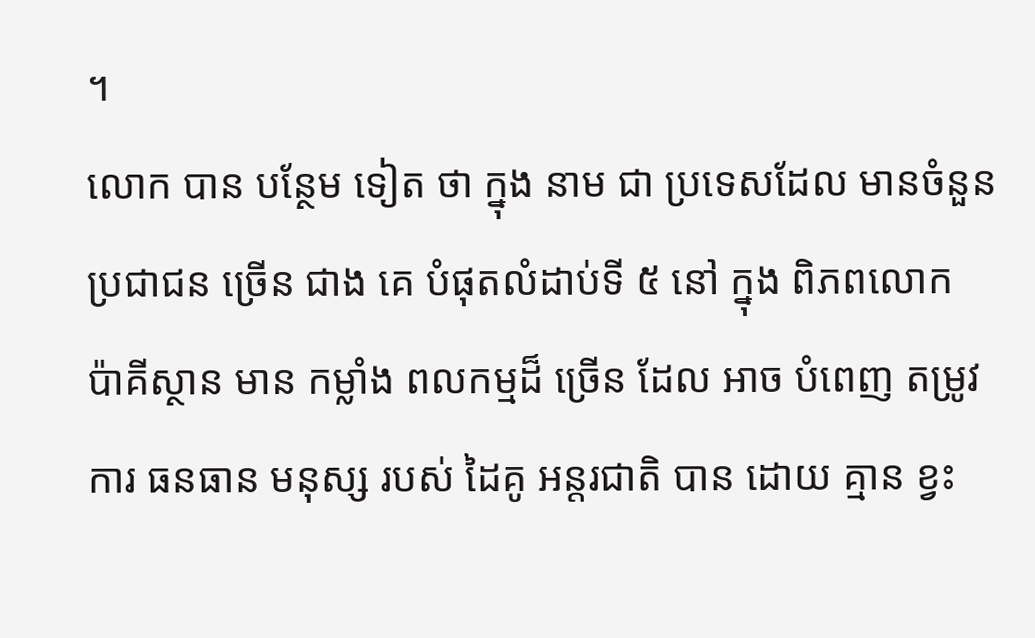។
លោក បាន បន្ថែម ទៀត ថា ក្នុង នាម ជា ប្រទេសដែល មានចំនួន ប្រជាជន ច្រើន ជាង គេ បំផុតលំដាប់ទី ៥ នៅ ក្នុង ពិភពលោក ប៉ាគីស្ថាន មាន កម្លាំង ពលកម្មដ៏ ច្រើន ដែល អាច បំពេញ តម្រូវការ ធនធាន មនុស្ស របស់ ដៃគូ អន្តរជាតិ បាន ដោយ គ្មាន ខ្វះ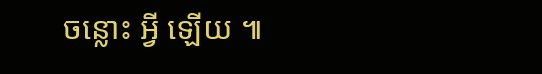ចន្លោះ អ្វី ឡើយ ៕